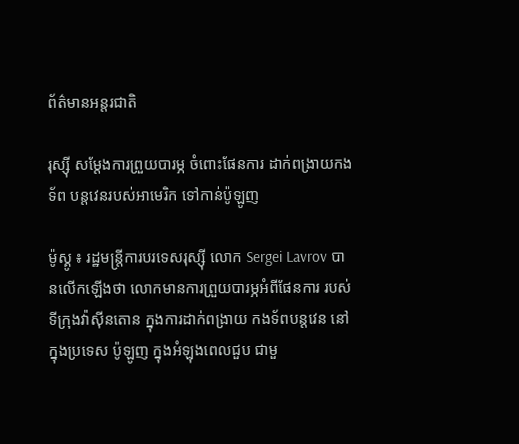ព័ត៌មានអន្តរជាតិ

រុស្ស៊ី សម្ដែងការព្រួយបារម្ភ ចំពោះផែនការ ដាក់ពង្រាយកងទ័ព បន្ដវេនរបស់អាមេរិក ទៅកាន់ប៉ូឡូញ

ម៉ូស្គូ ៖ រដ្ឋមន្ត្រីការបរទេសរុស្ស៊ី លោក Sergei Lavrov បានលើកឡើងថា លោកមានការព្រួយបារម្ភអំពីផែនការ របស់ទីក្រុងវ៉ាស៊ីនតោន ក្នុងការដាក់ពង្រាយ កងទ័ពបន្ដវេន នៅក្នុងប្រទេស ប៉ូឡូញ ក្នុងអំឡុងពេលជួប ជាមួ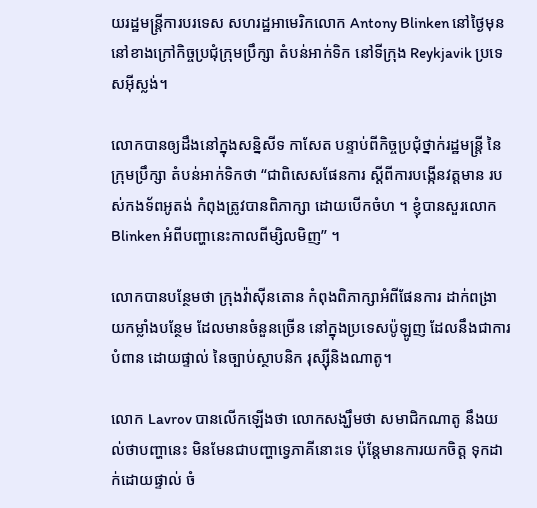យរដ្ឋមន្រ្តីការបរទេស សហរដ្ឋអាមេរិកលោក Antony Blinken នៅថ្ងៃមុននៅខាងក្រៅកិច្ចប្រជុំក្រុមប្រឹក្សា តំបន់អាក់ទិក នៅទីក្រុង Reykjavik ប្រទេសអ៊ីស្លង់។

លោកបានឲ្យដឹងនៅក្នុងសន្និសីទ កាសែត បន្ទាប់ពីកិច្ចប្រជុំថ្នាក់រដ្ឋមន្ត្រី នៃក្រុមប្រឹក្សា តំបន់អាក់ទិកថា “ជាពិសេសផែនការ ស្តីពីការបង្កើនវត្តមាន របស់កងទ័ពអូតង់ កំពុងត្រូវបានពិភាក្សា ដោយបើកចំហ ។ ខ្ញុំបានសួរលោក Blinken អំពីបញ្ហានេះកាលពីម្សិលមិញ” ។

លោកបានបន្ថែមថា ក្រុងវ៉ាស៊ីនតោន កំពុងពិភាក្សាអំពីផែនការ ដាក់ពង្រាយកម្លាំងបន្ថែម ដែលមានចំនួនច្រើន នៅក្នុងប្រទេសប៉ូឡូញ ដែលនឹងជាការបំពាន ដោយផ្ទាល់ នៃច្បាប់ស្ថាបនិក រុស្ស៊ីនិងណាតូ។

លោក Lavrov បានលើកឡើងថា លោកសង្ឃឹមថា សមាជិកណាតូ នឹងយល់ថាបញ្ហានេះ មិនមែនជាបញ្ហាទ្វេភាគីនោះទេ ប៉ុន្តែមានការយកចិត្ត ទុកដាក់ដោយផ្ទាល់ ចំ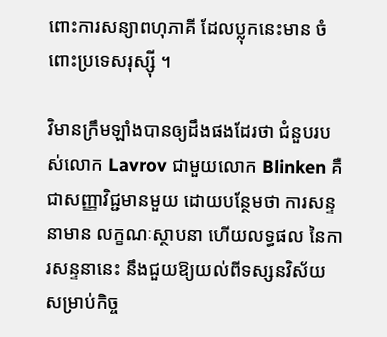ពោះការសន្យាពហុភាគី ដែលប្លុកនេះមាន ចំពោះប្រទេសរុស្ស៊ី ។

វិមានក្រឹមឡាំងបានឲ្យដឹងផងដែរថា ជំនួបរបស់លោក Lavrov ជាមួយលោក Blinken គឺជាសញ្ញាវិជ្ជមានមួយ ដោយបន្ថែមថា ការសន្ទនាមាន លក្ខណៈស្ថាបនា ហើយលទ្ធផល នៃការសន្ទនានេះ នឹងជួយឱ្យយល់ពីទស្សនវិស័យ សម្រាប់កិច្ច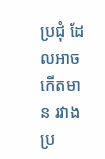ប្រជុំ ដែលអាចកើតមាន រវាងប្រ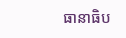ធានាធិប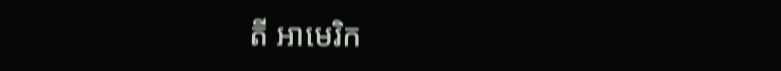តី អាមេរិក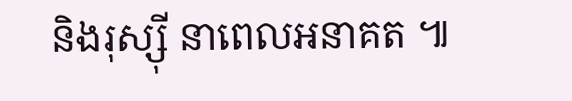និងរុស្ស៊ី នាពេលអនាគត ៕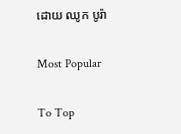ដោយ ឈូក បូរ៉ា

Most Popular

To Top